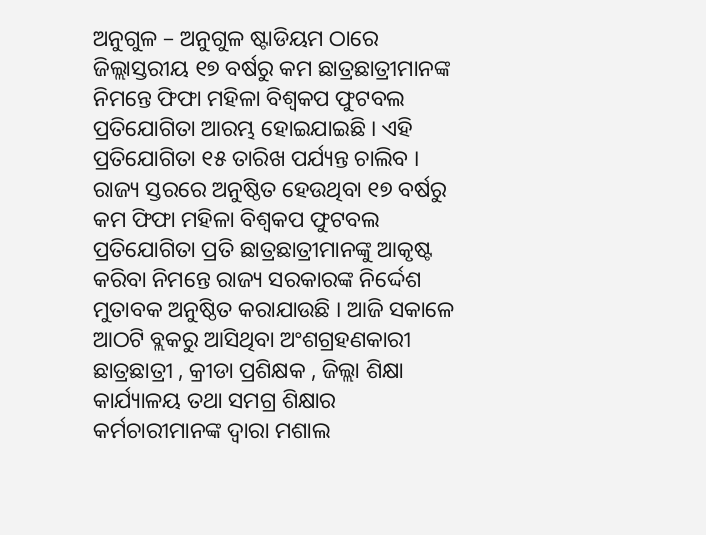ଅନୁଗୁଳ – ଅନୁଗୁଳ ଷ୍ଟାଡିୟମ ଠାରେ ଜିଲ୍ଲାସ୍ତରୀୟ ୧୭ ବର୍ଷରୁ କମ ଛାତ୍ରଛାତ୍ରୀମାନଙ୍କ ନିମନ୍ତେ ଫିଫା ମହିଳା ବିଶ୍ଵକପ ଫୁଟବଲ ପ୍ରତିଯୋଗିତା ଆରମ୍ଭ ହୋଇଯାଇଛି । ଏହି ପ୍ରତିଯୋଗିତା ୧୫ ତାରିଖ ପର୍ଯ୍ୟନ୍ତ ଚାଲିବ । ରାଜ୍ୟ ସ୍ତରରେ ଅନୁଷ୍ଠିତ ହେଉଥିବା ୧୭ ବର୍ଷରୁ କମ ଫିଫା ମହିଳା ବିଶ୍ୱକପ ଫୁଟବଲ ପ୍ରତିଯୋଗିତା ପ୍ରତି ଛାତ୍ରଛାତ୍ରୀମାନଙ୍କୁ ଆକୃଷ୍ଟ କରିବା ନିମନ୍ତେ ରାଜ୍ୟ ସରକାରଙ୍କ ନିର୍ଦ୍ଦେଶ ମୁତାବକ ଅନୁଷ୍ଠିତ କରାଯାଉଛି । ଆଜି ସକାଳେ ଆଠଟି ବ୍ଲକରୁ ଆସିଥିବା ଅଂଶଗ୍ରହଣକାରୀ ଛାତ୍ରଛାତ୍ରୀ , କ୍ରୀଡା ପ୍ରଶିକ୍ଷକ , ଜିଲ୍ଲା ଶିକ୍ଷା କାର୍ଯ୍ୟାଳୟ ତଥା ସମଗ୍ର ଶିକ୍ଷାର କର୍ମଚାରୀମାନଙ୍କ ଦ୍ବାରା ମଶାଲ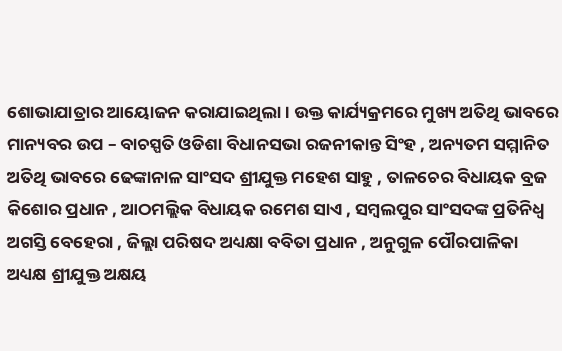ଶୋଭାଯାତ୍ରାର ଆୟୋଜନ କରାଯାଇଥିଲା । ଉକ୍ତ କାର୍ଯ୍ୟକ୍ରମରେ ମୁଖ୍ୟ ଅତିଥି ଭାବରେ ମାନ୍ୟବର ଉପ – ବାଚସ୍ପତି ଓଡିଶା ବିଧାନସଭା ରଜନୀକାନ୍ତ ସିଂହ , ଅନ୍ୟତମ ସମ୍ମାନିତ ଅତିଥି ଭାବରେ ଢେଙ୍କାନାଳ ସାଂସଦ ଶ୍ରୀଯୁକ୍ତ ମହେଶ ସାହୁ , ତାଳଚେର ବିଧାୟକ ବ୍ରଜ କିଶୋର ପ୍ରଧାନ , ଆଠମଲ୍ଲିକ ବିଧାୟକ ରମେଶ ସାଏ , ସମ୍ବଲପୁର ସାଂସଦଙ୍କ ପ୍ରତିନିଧ୍ୱ ଅଗସ୍ତି ବେହେରା , ଜିଲ୍ଲା ପରିଷଦ ଅଧ୍ୟକ୍ଷା ବବିତା ପ୍ରଧାନ , ଅନୁଗୁଳ ପୌରପାଳିକା ଅଧ୍ୟକ୍ଷ ଶ୍ରୀଯୁକ୍ତ ଅକ୍ଷୟ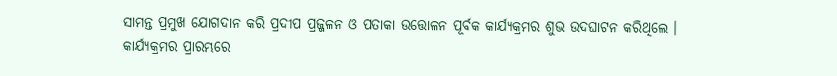ସାମନ୍ତ ପ୍ରମୁଖ ଯୋଗଦାନ କରି ପ୍ରଦୀପ ପ୍ରଜ୍ଜଳନ ଓ ପତାକା ଉତ୍ତୋଳନ ପୂର୍ବକ କାର୍ଯ୍ୟକ୍ରମର ଶୁଭ ଉଦଘାଟନ କରିଥିଲେ । କାର୍ଯ୍ୟକ୍ରମର ପ୍ରାରମ୍ଭରେ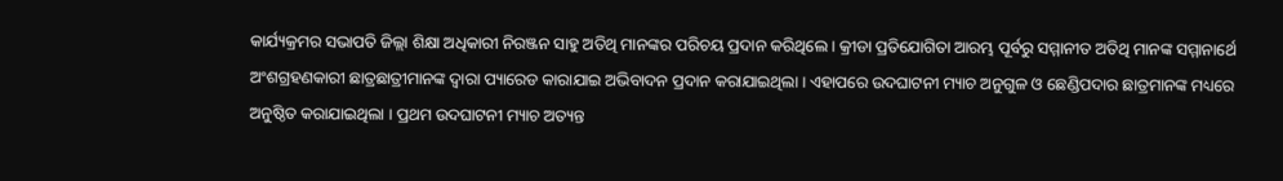କାର୍ଯ୍ୟକ୍ରମର ସଭାପତି ଜିଲ୍ଲା ଶିକ୍ଷା ଅଧିକାରୀ ନିରଞ୍ଜନ ସାହୁ ଅତିଥି ମାନଙ୍କର ପରିଚୟ ପ୍ରଦାନ କରିଥିଲେ । କ୍ରୀଡା ପ୍ରତିଯୋଗିତା ଆରମ୍ଭ ପୂର୍ବରୁ ସମ୍ମାନୀତ ଅତିଥି ମାନଙ୍କ ସମ୍ମାନାର୍ଥେ ଅଂଶଗ୍ରହଣକାରୀ ଛାତ୍ରଛାତ୍ରୀମାନଙ୍କ ଦ୍ବାରା ପ୍ୟାରେଡ କାରାଯାଇ ଅଭିବାଦନ ପ୍ରଦାନ କରାଯାଇଥିଲା । ଏହାପରେ ଉଦଘାଟନୀ ମ୍ୟାଚ ଅନୁଗୁଳ ଓ ଛେଣ୍ଡିପଦାର ଛାତ୍ରମାନଙ୍କ ମଧ୍ୟରେ ଅନୁଷ୍ଠିତ କରାଯାଇଥିଲା । ପ୍ରଥମ ଉଦଘାଟନୀ ମ୍ୟାଚ ଅତ୍ୟନ୍ତ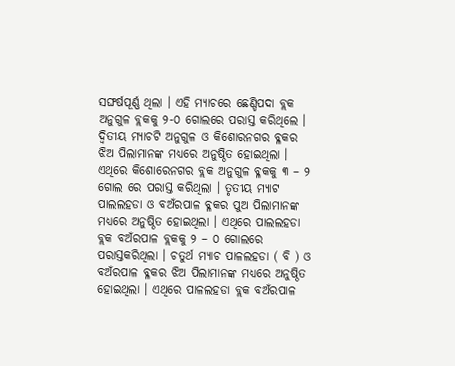ସଙ୍ଘର୍ଷପୂର୍ଣ୍ଣ ଥିଲା । ଏହି ମ୍ୟାଚରେ ଛେଣ୍ଡିପଦା ବ୍ଲକ ଅନୁଗୁଳ ବ୍ଲକକୁ ୨-୦ ଗୋଲରେ ପରାସ୍ତ କରିଥିଲେ । ଦ୍ଵିତୀୟ ମ୍ୟାଚଟି ଅନୁଗୁଳ ଓ କିଶୋରନଗର ବ୍ଳକର ଝିଅ ପିଲାମାନଙ୍କ ମଧ୍ୟରେ ଅନୁଷ୍ଠିତ ହୋଇଥିଲା । ଏଥିରେ କିଶୋରେନଗର ବ୍ଲକ ଅନୁଗୁଳ ବ୍ଳକକୁ ୩ – ୨ ଗୋଲ ରେ ପରାସ୍ତ କରିଥିଲା । ତୃତୀୟ ମ୍ୟାଟ ପାଲଲହଡା ଓ ବଅଁରପାଳ ବ୍ଳକର ପୁଅ ପିଲାମାନଙ୍କ ମଧ୍ୟରେ ଅନୁଷ୍ଠିତ ହୋଇଥିଲା । ଏଥିରେ ପାଲଲହଡା ବ୍ଲକ ବଅଁରପାଳ ବ୍ଲକକୁ ୨ – ୦ ଗୋଲରେ ପରାସ୍ତକରିଥିଲା । ଚତୁର୍ଥ ମ୍ୟାଚ ପାଳଲହଡା ( ବି ) ଓ ବଅଁରପାଳ ବ୍ଳକର ଝିଅ ପିଲାମାନଙ୍କ ମଧ୍ୟରେ ଅନୁଷ୍ଠିତ ହୋଇଥିଲା । ଏଥିରେ ପାଳଲହଡା ବ୍ଲକ ବଅଁରପାଳ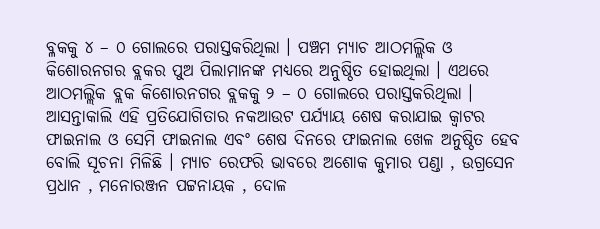ବ୍ଳକକୁ ୪ – ୦ ଗୋଲରେ ପରାସ୍ତକରିଥିଲା । ପଞ୍ଚମ ମ୍ୟାଚ ଆଠମଲ୍ଲିକ ଓ କିଶୋରନଗର ବ୍ଲକର ପୁଅ ପିଲାମାନଙ୍କ ମଧ୍ୟରେ ଅନୁଷ୍ଠିତ ହୋଇଥିଲା । ଏଥରେ ଆଠମଲ୍ଲିକ ବ୍ଲକ କିଶୋରନଗର ବ୍ଲକକୁ ୨ – ୦ ଗୋଲରେ ପରାସ୍ତକରିଥିଲା । ଆସନ୍ତାକାଲି ଏହି ପ୍ରତିଯୋଗିତାର ନକଆଉଟ ପର୍ଯ୍ୟାୟ ଶେଷ କରାଯାଇ କ୍ୱାଟର ଫାଇନାଲ ଓ ସେମି ଫାଇନାଲ ଏବଂ ଶେଷ ଦିନରେ ଫାଇନାଲ ଖେଳ ଅନୁଷ୍ଠିତ ହେବ ବୋଲି ସୂଚନା ମିଳିଛି । ମ୍ୟାଚ ରେଫରି ଭାବରେ ଅଶୋକ କୁମାର ପଣ୍ଡା , ଉଗ୍ରସେନ ପ୍ରଧାନ , ମନୋରଞ୍ଜନ ପଟ୍ଟନାୟକ , ଦୋଳ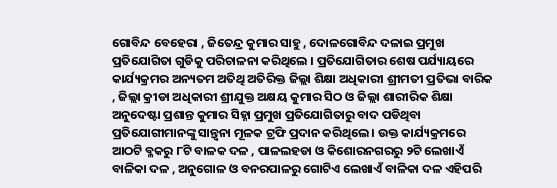ଗୋବିନ୍ଦ ବେହେରା , ଜିତେନ୍ଦ୍ର କୁମାର ସାହୁ , ଦୋଳଗୋବିନ୍ଦ ଦଳାଇ ପ୍ରମୁଖ ପ୍ରତିଯୋଗିତା ଗୁଡିକୁ ପରିଚାଳନା କରିଥିଲେ । ପ୍ରତିଯୋଗିତାର ଶେଷ ପର୍ଯ୍ୟାୟରେ କାର୍ଯ୍ୟକ୍ରମର ଅନ୍ୟତମ ଅତିଥି ଅତିରିକ୍ତ ଜିଲ୍ଲା ଶିକ୍ଷା ଅଧିକାରୀ ଶ୍ରୀମତୀ ପ୍ରତିଭା ବାରିକ , ଜିଲ୍ଲା କ୍ରୀଡା ଅଧିକାରୀ ଶ୍ରୀଯୁକ୍ତ ଅକ୍ଷୟ କୁମାର ସିଠ ଓ ଜିଲ୍ଲା ଶାରୀରିକ ଶିକ୍ଷା ଅନୁଦେଷ୍ଟା ପ୍ରଶାନ୍ତ କୁମାର ସିହ୍ନା ପ୍ରମୁଖ ପ୍ରତିଯୋଗିତାରୁ ବାଦ ପଡିଥିବା ପ୍ରତିଯୋଗୀମାନଙ୍କୁ ସାନ୍ତ୍ୱନା ମୂଳକ ଟ୍ରଫି ପ୍ରଦାନ କରିଥିଲେ । ଉକ୍ତ କାର୍ଯ୍ୟକ୍ରମରେ ଆଠଟି ବ୍ଳକରୁ ୮ଟି ବାଳକ ଦଳ , ପାଳଲହଡା ଓ କିଶୋରନଗରରୁ ୨ଟି ଲେଖାଏଁ ବାଳିକା ଦଳ , ଅନୁଗୋଳ ଓ ବନରପାଳରୁ ଗୋଟିଏ ଲେଖାଏଁ ବାଳିକା ଦଳ ଏହିପରି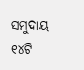ସମୁଦାୟ ୧୪ଟି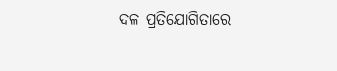ଦଳ ପ୍ରତିଯୋଗିତାରେ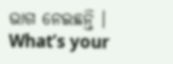ଭାଗ ନେଇଛନ୍ତି ।
What’s your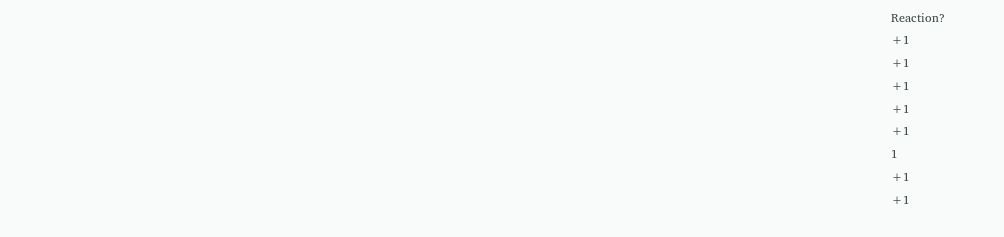Reaction?
+1
+1
+1
+1
+1
1
+1
+1